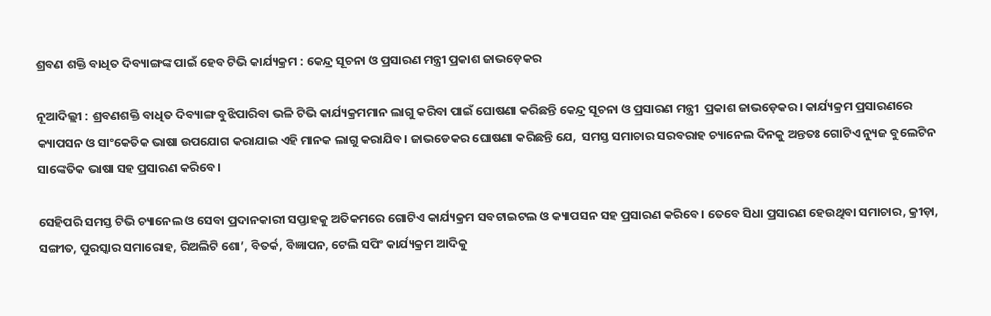ଶ୍ରବଣ ଶକ୍ତି ବାଧିତ ଦିବ୍ୟାଙ୍ଗଙ୍କ ପାଇଁ ହେବ ଟିଭି କାର୍ଯ୍ୟକ୍ରମ : କେନ୍ଦ୍ର ସୂଚନା ଓ ପ୍ରସାରଣ ମନ୍ତ୍ରୀ ପ୍ରକାଶ ଜାଭଡ଼େକର

ନୂଆଦିଲ୍ଲୀ : ଶ୍ରବଣଶକ୍ତି ବାଧିତ ଦିବ୍ୟାଙ୍ଗ ବୁଝିପାରିବା ଭଳି ଟିଭି କାର୍ଯ୍ୟକ୍ରମମାନ ଲାଗୁ କରିବା ପାଇଁ ଘୋଷଣା କରିଛନ୍ତି କେନ୍ଦ୍ର ସୂଚନା ଓ ପ୍ରସାରଣ ମନ୍ତ୍ରୀ  ପ୍ରକାଶ ଜାଭଡ଼େକର। କାର୍ଯ୍ୟକ୍ରମ ପ୍ରସାରଣରେ କ୍ୟାପସନ ଓ ସାଂକେତିକ ଭାଷା ଉପଯୋଗ କରାଯାଇ ଏହି ମାନକ ଲାଗୁ କରାଯିବ। ଜାଭଡେକର ଘୋଷଣା କରିଛନ୍ତି ଯେ,  ସମସ୍ତ ସମାଚାର ସରବରାହ ଚ୍ୟାନେଲ ଦିନକୁ ଅନ୍ତତଃ ଗୋଟିଏ ନ୍ୟୁଜ ବୁଲେଟିନ ସାଙ୍କେତିକ ଭାଷା ସହ ପ୍ରସାରଣ କରିବେ।

ସେହିପରି ସମସ୍ତ ଟିଭି ଚ୍ୟାନେଲ ଓ ସେବା ପ୍ରଦାନକାରୀ ସପ୍ତାହକୁ ଅତିକମରେ ଗୋଟିଏ କାର୍ଯ୍ୟକ୍ରମ ସବଟାଇଟଲ ଓ କ୍ୟାପସନ ସହ ପ୍ରସାରଣ କରିବେ। ତେବେ ସିଧା ପ୍ରସାରଣ ହେଉଥିବା ସମାଚାର, କ୍ରୀଡ଼ା, ସଙ୍ଗୀତ, ପୁରସ୍କାର ସମାରୋହ, ରିଅଲିଟି ଶୋ’, ବିତର୍କ, ବିଜ୍ଞାପନ, ଟେଲି ସପିଂ କାର୍ଯ୍ୟକ୍ରମ ଆଦିକୁ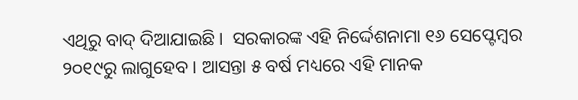ଏଥିରୁ ବାଦ୍ ଦିଆଯାଇଛି।  ସରକାରଙ୍କ ଏହି ନିର୍ଦ୍ଦେଶନାମା ୧୬ ସେପ୍ଟେମ୍ବର ୨୦୧୯ରୁ ଲାଗୁହେବ । ଆସନ୍ତା ୫ ବର୍ଷ ମଧ୍ୟରେ ଏହି ମାନକ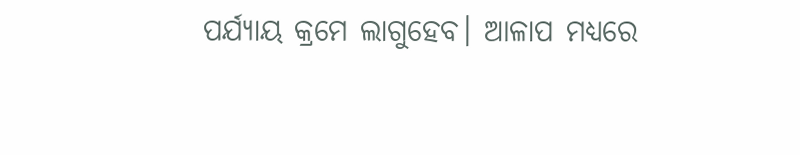ପର୍ଯ୍ୟାୟ କ୍ରମେ ଲାଗୁହେବ। ଆଳାପ ମଧ୍ୟରେ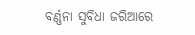ବର୍ଣ୍ଣନା ସୁବିଧା ଜରିଆରେ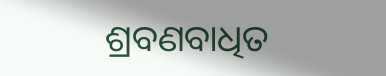ଶ୍ରବଣବାଧିତ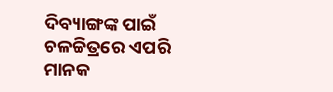ଦିବ୍ୟାଙ୍ଗଙ୍କ ପାଇଁ ଚଳଚ୍ଚିତ୍ରରେ ଏପରି ମାନକ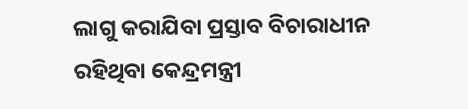ଲାଗୁ କରାଯିବା ପ୍ରସ୍ତାବ ବିଚାରାଧୀନ ରହିଥିବା କେନ୍ଦ୍ରମନ୍ତ୍ରୀ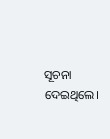ସୂଚନା ଦେଇଥିଲେ।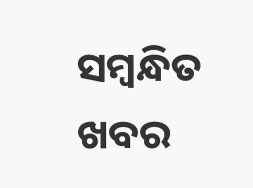ସମ୍ବନ୍ଧିତ ଖବର